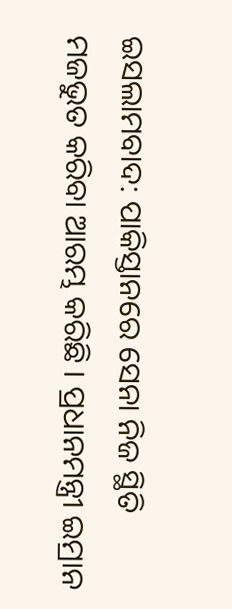ଇସଲାମବାଦ: ପାକିସ୍ତାନରେ ସେନା ନିଜ ସ୍ଥିତି ମଜଭୁତ କରିବା ଆରମ୍ଭ କରିଛି । ପ୍ରଧାନମନ୍ତ୍ରୀ ଇମ୍ରାନ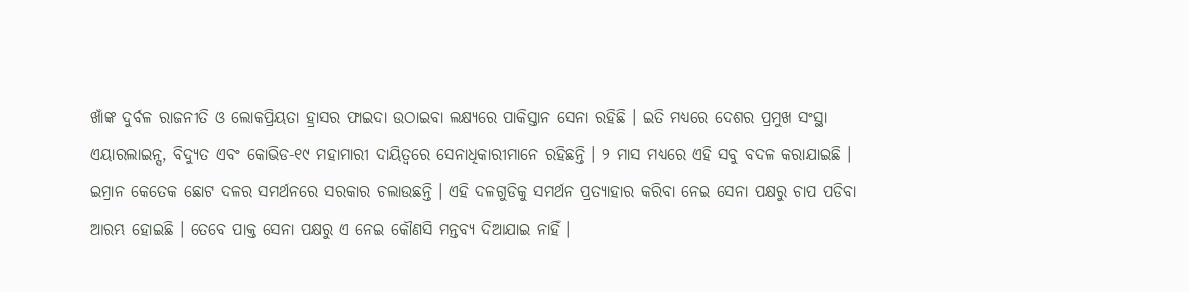ଖାଁଙ୍କ ଦୁର୍ବଳ ରାଜନୀତି ଓ ଲୋକପ୍ରିୟତା ହ୍ରାସର ଫାଇଦା ଉଠାଇବା ଲକ୍ଷ୍ୟରେ ପାକିସ୍ତାନ ସେନା ରହିଛି । ଇତି ମଧ୍ୟରେ ଦେଶର ପ୍ରମୁଖ ସଂସ୍ଥା ଏୟାରଲାଇନ୍ସ, ବିଦ୍ୟୁତ ଏବଂ କୋଭିଡ-୧୯ ମହାମାରୀ ଦାୟିତ୍ୱରେ ସେନାଧିକାରୀମାନେ ରହିଛନ୍ତି । ୨ ମାସ ମଧ୍ୟରେ ଏହି ସବୁ ବଦଳ କରାଯାଇଛି ।
ଇମ୍ରାନ କେତେକ ଛୋଟ ଦଳର ସମର୍ଥନରେ ସରକାର ଚଲାଉଛନ୍ତି । ଏହି ଦଳଗୁଡିକୁ ସମର୍ଥନ ପ୍ରତ୍ୟାହାର କରିବା ନେଇ ସେନା ପକ୍ଷରୁ ଚାପ ପଡିବା ଆରମ୍ଭ ହୋଇଛି । ତେବେ ପାକ୍ତ ସେନା ପକ୍ଷରୁ ଏ ନେଇ କୌଣସି ମନ୍ତବ୍ୟ ଦିଆଯାଇ ନାହିଁ ।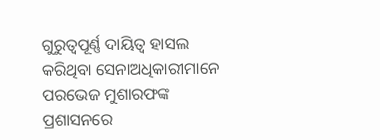ଗୁରୁତ୍ୱପୂର୍ଣ୍ଣ ଦାୟିତ୍ୱ ହାସଲ କରିଥିବା ସେନାଅଧିକାରୀମାନେ ପରଭେଜ ମୁଶାରଫଙ୍କ ପ୍ରଶାସନରେ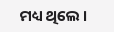ମଧ୍ୟ ଥିଲେ ।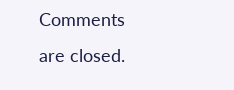Comments are closed.